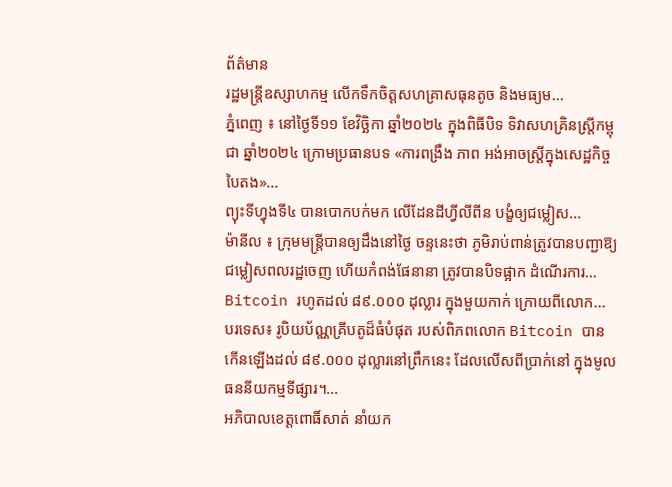ព័ត៌មាន
រដ្ឋមន្ត្រីឧស្សាហកម្ម លើកទឹកចិត្តសហគ្រាសធុនតូច និងមធ្យម...
ភ្នំពេញ ៖ នៅថ្ងៃទី១១ ខែវិច្ឆិកា ឆ្នាំ២០២៤ ក្នុងពិធីបិទ ទិវាសហគ្រិនស្ត្រីកម្ពុជា ឆ្នាំ២០២៤ ក្រោមប្រធានបទ «ការពង្រឹង ភាព អង់អាចស្ត្រីក្នុងសេដ្ឋកិច្ចបៃតង»...
ព្យុះទីហ្វុងទី៤ បានបោកបក់មក លើដែនដីហ្វីលីពីន បង្ខំឲ្យជម្លៀស...
ម៉ានីល ៖ ក្រុមមន្ត្រីបានឲ្យដឹងនៅថ្ងៃ ចន្ទនេះថា ភូមិរាប់ពាន់ត្រូវបានបញ្ជាឱ្យជម្លៀសពលរដ្ឋចេញ ហើយកំពង់ផែនានា ត្រូវបានបិទផ្អាក ដំណើរការ...
Bitcoin រហូតដល់ ៨៩.០០០ ដុល្លារ ក្នុងមួយកាក់ ក្រោយពីលោក...
បរទេស៖ រូបិយប័ណ្ណគ្រីបតូដ៏ធំបំផុត របស់ពិភពលោក Bitcoin បានកើនឡើងដល់ ៨៩.០០០ ដុល្លារនៅព្រឹកនេះ ដែលលើសពីប្រាក់នៅ ក្នុងមូលធននីយកម្មទីផ្សារ។...
អភិបាលខេត្តពោធិ៍សាត់ នាំយក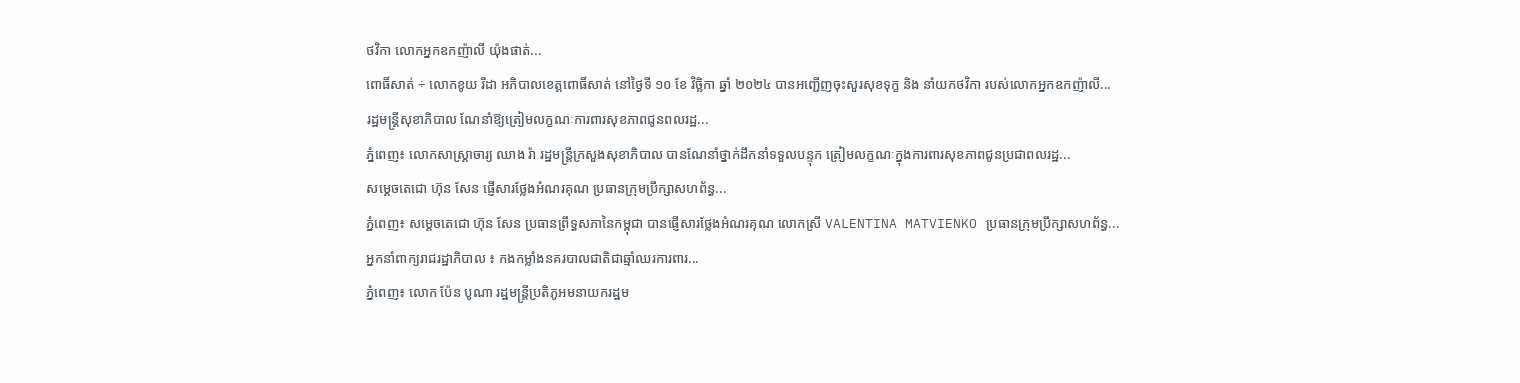ថវិកា លោកអ្នកឧកញ៉ាលី យ៉ុងផាត់...
ពោធិ៍សាត់ ÷ លោកខូយ រីដា អភិបាលខេត្តពោធិ៍សាត់ នៅថ្ងៃទី ១០ ខែ វិច្ឆិកា ឆ្នាំ ២០២៤ បានអញ្ជើញចុះសួរសុខទុក្ខ និង នាំយកថវិកា របស់លោកអ្នកឧកញ៉ាលី...
រដ្ឋមន្ដ្រីសុខាភិបាល ណែនាំឱ្យត្រៀមលក្ខណៈការពារសុខភាពជូនពលរដ្ឋ...
ភ្នំពេញ៖ លោកសាស្រ្តាចារ្យ ឈាង រ៉ា រដ្ឋមន្រ្តីក្រសួងសុខាភិបាល បានណែនាំថ្នាក់ដឹកនាំទទួលបន្ទុក ត្រៀមលក្ខណៈក្នុងការពារសុខភាពជូនប្រជាពលរដ្ឋ...
សម្តេចតេជោ ហ៊ុន សែន ផ្ញើសារថ្លែងអំណរគុណ ប្រធានក្រុមប្រឹក្សាសហព័ន្ធ...
ភ្នំពេញ៖ សម្តេចតេជោ ហ៊ុន សែន ប្រធានព្រឹទ្ធសភានៃកម្ពុជា បានផ្ញើសារថ្លែងអំណរគុណ លោកស្រី VALENTINA MATVIENKO ប្រធានក្រុមប្រឹក្សាសហព័ន្ធ...
អ្នកនាំពាក្យរាជរដ្ឋាភិបាល ៖ កងកម្លាំងនគរបាលជាតិជាឆ្មាំឈរការពារ...
ភ្នំពេញ៖ លោក ប៉ែន បូណា រដ្ឋមន្ត្រីប្រតិភូអមនាយករដ្ឋម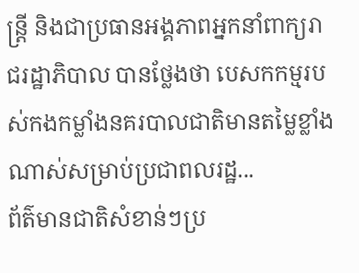ន្ត្រី និងជាប្រធានអង្គភាពអ្នកនាំពាក្យរាជរដ្ឋាភិបាល បានថ្លែងថា បេសកកម្មរបស់កងកម្លាំងនគរបាលជាតិមានតម្លៃខ្លាំងណាស់សម្រាប់ប្រជាពលរដ្ឋ...
ព័ត៌មានជាតិសំខាន់ៗប្រ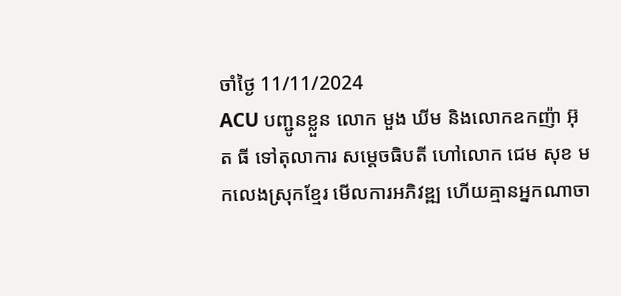ចាំថ្ងៃ 11/11/2024
ACU បញ្ជូនខ្លួន លោក មួង ឃីម និងលោកឧកញ៉ា អ៊ុត ធី ទៅតុលាការ សម្ដេចធិបតី ហៅលោក ជេម សុខ មកលេងស្រុកខ្មែរ មើលការអភិវឌ្ឍ ហើយគ្មានអ្នកណាចា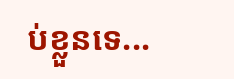ប់ខ្លួនទេ...